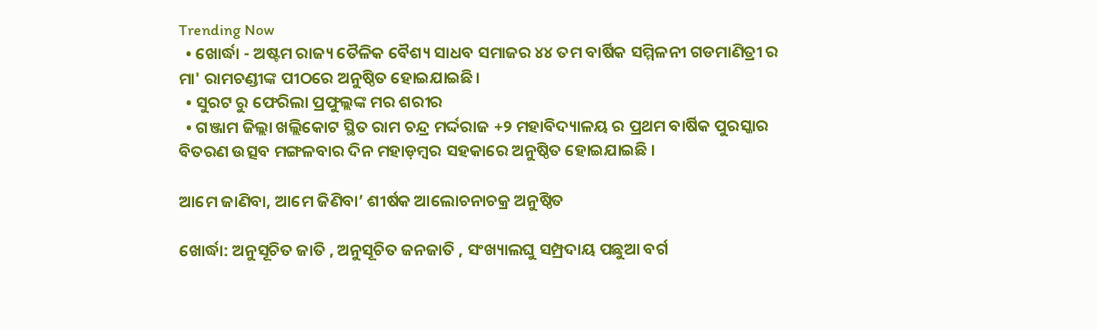Trending Now
  • ଖୋର୍ଦ୍ଧା - ଅଷ୍ଟମ ରାଜ୍ୟ ତୈଳିକ ବୈଶ୍ୟ ସାଧବ ସମାଜର ୪୪ ତମ ବାର୍ଷିକ ସମ୍ମିଳନୀ ଗଡମାଣିତ୍ରୀ ର ମା' ରାମଚଣ୍ଡୀଙ୍କ ପୀଠରେ ଅନୁଷ୍ଠିତ ହୋଇଯାଇଛି।
  • ସୁରଟ ରୁ ଫେରିଲା ପ୍ରଫୁଲ୍ଲଙ୍କ ମର ଶରୀର
  • ଗଞ୍ଜାମ ଜିଲ୍ଲା ଖଲ୍ଲିକୋଟ ସ୍ଥିତ ରାମ ଚନ୍ଦ୍ର ମର୍ଦ୍ଦରାଜ +୨ ମହାବିଦ୍ୟାଳୟ ର ପ୍ରଥମ ବାର୍ଷିକ ପୁରସ୍କାର ବିତରଣ ଉତ୍ସବ ମଙ୍ଗଳବାର ଦିନ ମହାଡ଼ମ୍ବର ସହକାରେ ଅନୁଷ୍ଠିତ ହୋଇଯାଇଛି ।

ଆମେ ଜାଣିବା, ଆମେ ଜିଣିବା’ ଶୀର୍ଷକ ଆଲୋଚନାଚକ୍ର ଅନୁଷ୍ଠିତ

ଖୋର୍ଦ୍ଧା: ଅନୁସୂଚିତ ଜାତି , ଅନୁସୂଚିତ ଜନଜାତି , ସଂଖ୍ୟାଲଘୁ ସମ୍ପ୍ରଦାୟ ପଛୁଆ ବର୍ଗ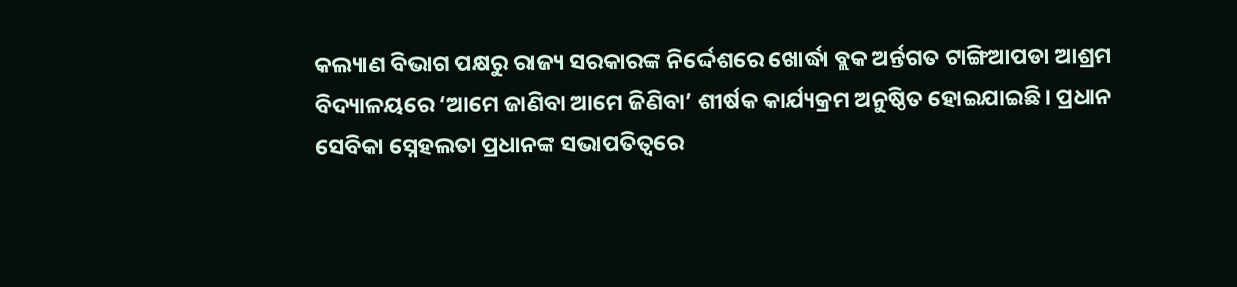କଲ୍ୟାଣ ବିଭାଗ ପକ୍ଷରୁ ରାଜ୍ୟ ସରକାରଙ୍କ ନିର୍ଦ୍ଦେଶରେ ଖୋର୍ଦ୍ଧା ବ୍ଲକ ଅର୍ନ୍ତଗତ ଟାଙ୍ଗିଆପଡା ଆଶ୍ରମ ବିଦ୍ୟାଳୟରେ ‘ଆମେ ଜାଣିବା ଆମେ ଜିଣିବା’ ଶୀର୍ଷକ କାର୍ଯ୍ୟକ୍ରମ ଅନୁଷ୍ଠିତ ହୋଇଯାଇଛି। ପ୍ରଧାନ ସେବିକା ସ୍ନେହଲତା ପ୍ରଧାନଙ୍କ ସଭାପତିତ୍ବରେ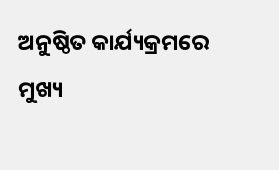ଅନୁଷ୍ଠିତ କାର୍ଯ୍ୟକ୍ରମରେ ମୁଖ୍ୟ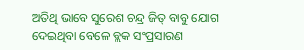ଅତିଥି ଭାବେ ସୁରେଶ ଚନ୍ଦ୍ର ଜିତ୍ ବାବୁ ଯୋଗ ଦେଇଥିବା ବେଳେ ବ୍ଲକ ସଂପ୍ରସାରଣ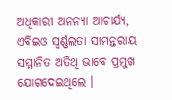ଅଧିକାରୀ ଅନନ୍ୟା ଆଚାର୍ଯ୍ୟ, ଏବିଇଓ ସ୍ବର୍ଣ୍ଣଲତା ସାମନ୍ତରାୟ ସମ୍ମାନିତ ଅତିଥି ଭାବେ ପ୍ରମୁଖ ଯୋଗଦେଇଥିଲେ ।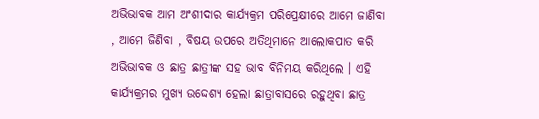ଅଭିଭାବକ ଆମ ଅଂଶୀଦାର କାର୍ଯ୍ୟକ୍ରମ ପରିପ୍ରେକ୍ଷୀରେ ଆମେ ଜାଣିବା , ଆମେ ଜିଣିବା , ବିଷୟ ଉପରେ ଅତିଥିମାନେ ଆଲୋକପାତ କରି ଅଭିଭାବକ ଓ ଛାତ୍ର ଛାତ୍ରୀଙ୍କ ସହ ଭାବ ବିନିମୟ କରିଥିଲେ । ଏହି କାର୍ଯ୍ୟକ୍ରମର ମୁଖ୍ୟ ଉଦ୍ଦେଶ୍ୟ ହେଲା ଛାତ୍ରାବାସରେ ରହୁଥିବା ଛାତ୍ର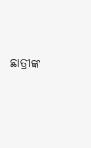ଛାତ୍ରୀଙ୍କ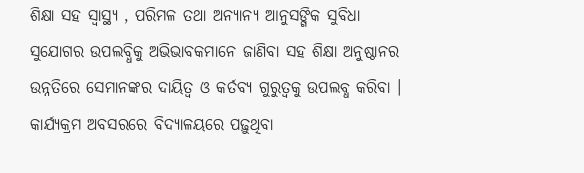ଶିକ୍ଷା ସହ ସ୍ୱାସ୍ଥ୍ୟ , ପରିମଳ ତଥା ଅନ୍ୟାନ୍ୟ ଆନୁସଙ୍ଗିକ ସୁବିଧା ସୁଯୋଗର ଉପଲବ୍ଧିକୁ ଅଭିଭାବକମାନେ ଜାଣିବା ସହ ଶିକ୍ଷା ଅନୁଷ୍ଠାନର ଉନ୍ନତିରେ ସେମାନଙ୍କର ଦାୟିତ୍ଵ ଓ କର୍ତବ୍ୟ ଗୁରୁତ୍ୱକୁ ଉପଲବ୍ଧ କରିବା । କାର୍ଯ୍ୟକ୍ରମ ଅବସରରେ ବିଦ୍ୟାଳୟରେ ପଢ଼ୁଥିବା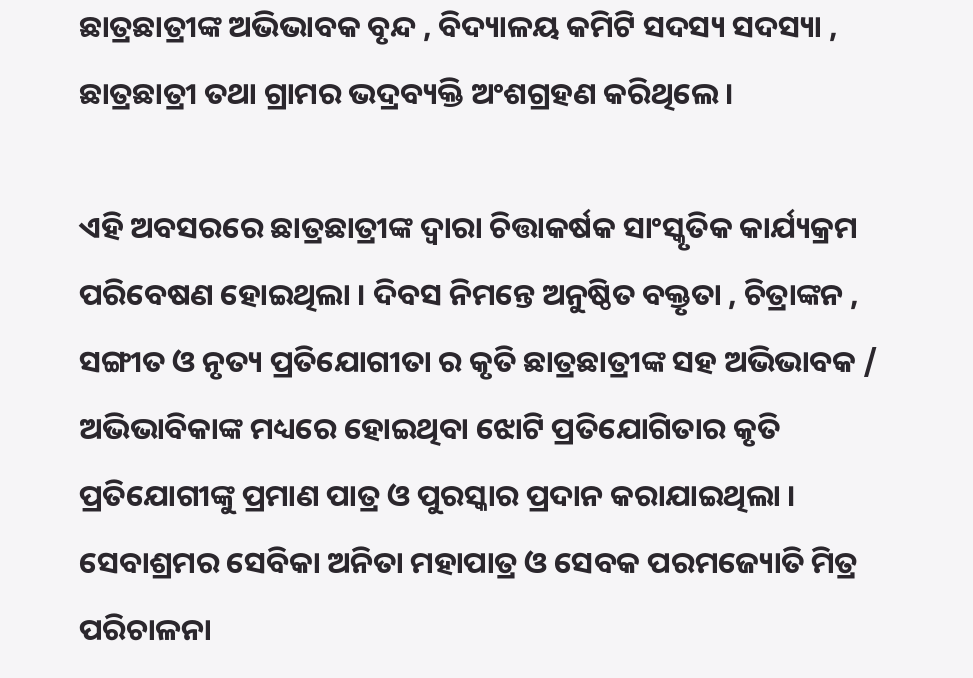ଛାତ୍ରଛାତ୍ରୀଙ୍କ ଅଭିଭାବକ ବୃନ୍ଦ , ବିଦ୍ୟାଳୟ କମିଟି ସଦସ୍ୟ ସଦସ୍ୟା , ଛାତ୍ରଛାତ୍ରୀ ତଥା ଗ୍ରାମର ଭଦ୍ରବ୍ୟକ୍ତି ଅଂଶଗ୍ରହଣ କରିଥିଲେ ।

ଏହି ଅବସରରେ ଛାତ୍ରଛାତ୍ରୀଙ୍କ ଦ୍ବାରା ଚିତ୍ତାକର୍ଷକ ସାଂସ୍କୃତିକ କାର୍ଯ୍ୟକ୍ରମ ପରିବେଷଣ ହୋଇଥିଲା । ଦିବସ ନିମନ୍ତେ ଅନୁଷ୍ଠିତ ବକ୍ତୃତା , ଚିତ୍ରାଙ୍କନ , ସଙ୍ଗୀତ ଓ ନୃତ୍ୟ ପ୍ରତିଯୋଗୀତା ର କୃତି ଛାତ୍ରଛାତ୍ରୀଙ୍କ ସହ ଅଭିଭାବକ / ଅଭିଭାବିକାଙ୍କ ମଧ୍ୟରେ ହୋଇଥିବା ଝୋଟି ପ୍ରତିଯୋଗିତାର କୃତି ପ୍ରତିଯୋଗୀଙ୍କୁ ପ୍ରମାଣ ପାତ୍ର ଓ ପୁରସ୍କାର ପ୍ରଦାନ କରାଯାଇଥିଲା । ସେବାଶ୍ରମର ସେବିକା ଅନିତା ମହାପାତ୍ର ଓ ସେବକ ପରମଜ୍ୟୋତି ମିତ୍ର ପରିଚାଳନା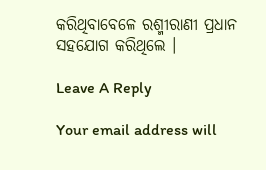କରିଥିବାବେଳେ ରଶ୍ମୀରାଣୀ ପ୍ରଧାନ ସହଯୋଗ କରିଥିଲେ ।

Leave A Reply

Your email address will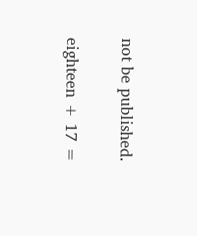not be published.

eighteen + 17 =